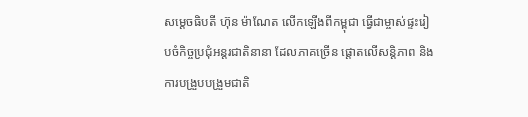សម្តេចធិបតី ហ៊ុន ម៉ាណែត លើកឡើងពីកម្ពុជា ធ្វើជាម្ចាស់ផ្ទះរៀបចំកិច្ចប្រជុំអន្តរជាតិនានា ដែលភាគច្រើន ផ្តោតលើសន្តិភាព និងការបង្រួបបង្រួមជាតិ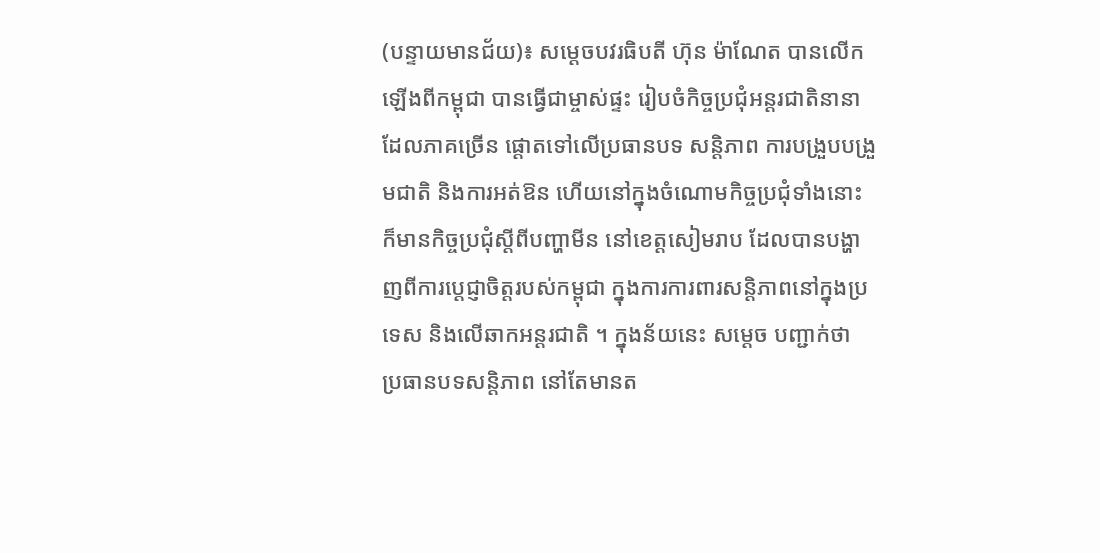(បន្ទាយមានជ័យ)៖ សម្តេចបវរធិបតី ហ៊ុន ម៉ាណែត បានលើកឡើងពីកម្ពុជា បានធ្វើជាម្ចាស់ផ្ទះ រៀបចំកិច្ចប្រជុំអន្តរជាតិនានា ដែលភាគច្រើន ផ្តោតទៅលើប្រធានបទ សន្តិភាព ការបង្រួបបង្រួមជាតិ និងការអត់ឱន ហើយនៅក្នុងចំណោមកិច្ចប្រជុំទាំងនោះ ក៏មានកិច្ចប្រជុំស្តីពីបញ្ហាមីន នៅខេត្តសៀមរាប ដែលបានបង្ហាញពីការប្តេជ្ញាចិត្តរបស់កម្ពុជា ក្នុងការការពារសន្តិភាពនៅក្នុងប្រទេស និងលើឆាកអន្តរជាតិ ។ ក្នុងន័យនេះ សម្តេច បញ្ជាក់ថា ប្រធានបទសន្តិភាព នៅតែមានត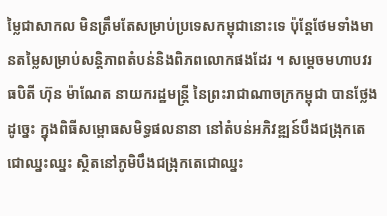ម្លៃជាសាកល មិនត្រឹមតែសម្រាប់ប្រទេសកម្ពុជានោះទេ ប៉ុន្តែថែមទាំងមានតម្លៃសម្រាប់សន្តិភាពតំបន់និងពិភពលោកផងដែរ ។ សម្ដេចមហាបវរធបិតី ហ៊ុន ម៉ាណែត នាយករដ្ឋមន្ត្រី នៃព្រះរាជាណាចក្រកម្ពុជា បានថ្លែងដូច្នេះ ក្នុងពិធីសម្ពោធសមិទ្ធផលនានា នៅតំបន់អភិវឌ្ឍន៍បឹងជង្រុកតេជោឈ្នះឈ្នះ ស្ថិតនៅភូមិបឹងជង្រុកតេជោឈ្នះ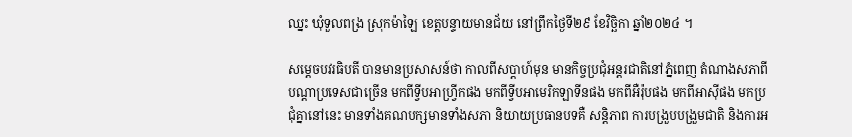ឈ្នះ ឃុំទួលពង្រ ស្រុកម៉ាឡៃ ខេត្តបន្ទាយមានជ័យ នៅព្រឹកថ្ងៃទី២៩ ខែវិច្ឆិកា ឆ្នាំ២០២៤ ។

សម្ដេចបវរធិបតី បានមានប្រសាសន៍ថា កាលពីសប្ដាហ៍មុន មានកិច្ចប្រជុំអន្តរជាតិនៅភ្នំពេញ តំណាងសភាពីបណ្ដាប្រទេសជាច្រើន មកពីទ្វីបអាហ្រ្វីកផង មកពីទ្វីបអាមេរិកឡាទីនផង មកពីអឺរ៉ុបផង មកពីអាស៊ីផង មកប្រជុំគ្នានៅនេះ មានទាំងគណបក្សមានទាំងសភា និយាយប្រធានបទគឺ សន្តិភាព ការបង្រួបបង្រួមជាតិ និងការអ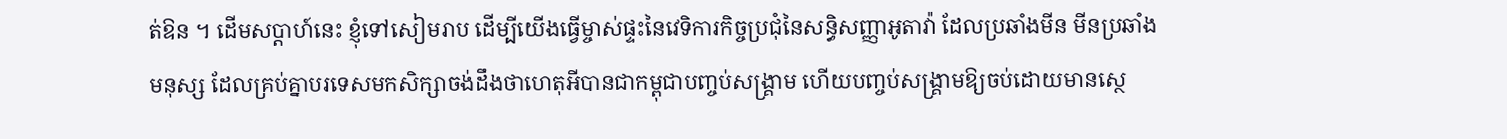ត់ឱន ។ ដើមសប្ដាហ៍នេះ ខ្ញុំទៅសៀមរាប ដើម្បីយើងធ្វើម្ចាស់ផ្ទះនៃវេទិការកិច្ចប្រជុំនៃសន្ធិសញ្ញាអូតាវ៉ា ដែលប្រឆាំងមីន មីនប្រឆាំងមនុស្ស ដែលគ្រប់គ្នាបរទេសមកសិក្សាចង់ដឹងថាហេតុអីបានជាកម្ពុជាបញ្ចប់សង្រ្គាម ហើយបញ្ចប់សង្រ្គាមឱ្យចប់ដោយមានស្ថេ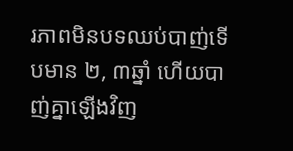រភាពមិនបទឈប់បាញ់ទើបមាន ២, ៣ឆ្នាំ ហើយបាញ់គ្នាឡើងវិញ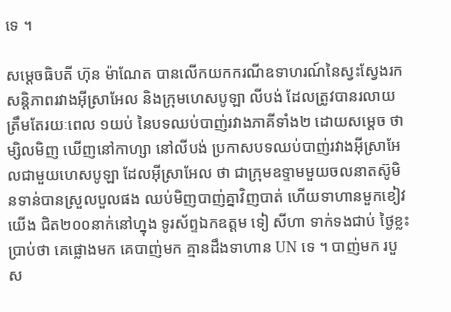ទេ ។

សម្ដេចធិបតី ហ៊ុន ម៉ាណែត បានលើកយកករណីឧទាហរណ៍នៃស្វះស្វែងរកសន្តិភាពរវាងអ៊ីស្រាអែល និងក្រុមហេសបូឡា លីបង់ ដែលត្រូវបានរលាយត្រឹមតែរយៈពេល ១យប់ នៃបទឈប់បាញ់រវាងភាគីទាំង២ ដោយសម្ដេច ថា ម្សិលមិញ ឃើញនៅកាហ្សា នៅលីបង់ ប្រកាសបទឈប់បាញ់រវាងអ៊ីស្រាអែលជាមួយហេសបូឡា ដែលអ៊ីស្រាអែល ថា ជាក្រុមឧទ្ទាមមួយចលនាតស៊ូមិនទាន់បានស្រួលបួលផង ឈប់មិញបាញ់គ្នាវិញបាត់ ហើយទាហានមួកខៀវយើង ជិត២០០នាក់នៅហ្នុង ទូរស័ព្ទឯកឧត្តម ទៀ សីហា ទាក់ទងជាប់ ថ្ងៃខ្លះប្រាប់ថា គេផ្លោងមក គេបាញ់មក គ្មានដឹងទាហាន UN ទេ ។ បាញ់មក របួស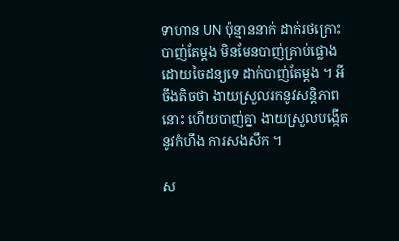ទាហាន UN ប៉ុន្មាននាក់ ដាក់រថក្រោះបាញ់តែម្ដង មិនមែនបាញ់គ្រាប់ផ្លោង ដោយចៃដន្យទេ ដាក់បាញ់តែម្ដង ។ អីចឹងតិចថា ងាយស្រួលរកនូវសន្តិភាពនោះ ហើយបាញ់គ្នា ងាយស្រួលបង្កើតនូវកំហឹង ការសងសឹក ។

ស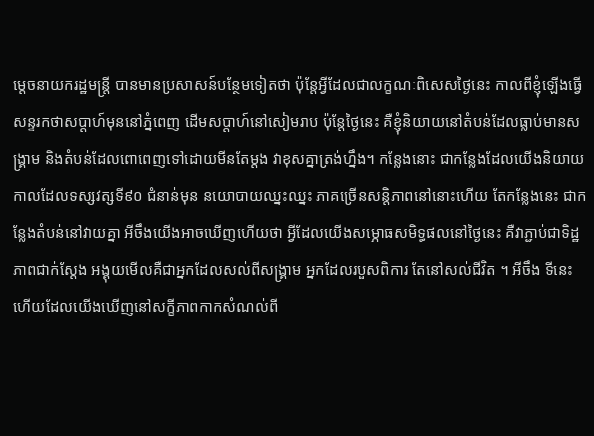ម្ដេចនាយករដ្ឋមន្រ្តី បានមានប្រសាសន៍បន្ថែមទៀតថា ប៉ុន្តែអ្វីដែលជាលក្ខណៈពិសេសថ្ងៃនេះ កាលពីខ្ញុំឡើងធ្វើសន្ទរកថាសប្ដាហ៍មុននៅភ្នំពេញ ដើមសប្ដាហ៍នៅសៀមរាប ប៉ុន្តែថ្ងៃនេះ គឺខ្ញុំនិយាយនៅតំបន់ដែលធ្លាប់មានសង្រ្គាម និងតំបន់ដែលពោពេញទៅដោយមីនតែម្ដង វាខុសគ្នាត្រង់ហ្នឹង។ កន្លែងនោះ ជាកន្លែងដែលយើងនិយាយកាលដែលទស្សវត្សទី៩០ ជំនាន់មុន នយោបាយឈ្នះឈ្នះ ភាគច្រើនសន្តិភាពនៅនោះហើយ តែកន្លែងនេះ ជាកន្លែងតំបន់នៅវាយគ្នា អីចឹងយើងអាចឃើញហើយថា អ្វីដែលយើងសម្ភោធសមិទ្ធផលនៅថ្ងៃនេះ គឺវាភ្ជាប់ជាទិដ្ឋភាពជាក់ស្ដែង អង្គុយមើលគឺជាអ្នកដែលសល់ពីសង្រ្គាម អ្នកដែលរបួសពិការ តែនៅសល់ជីវិត ។ អីចឹង ទីនេះហើយដែលយើងឃើញនៅសក្ខីភាពកាកសំណល់ពី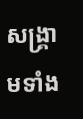សង្រ្គាមទាំង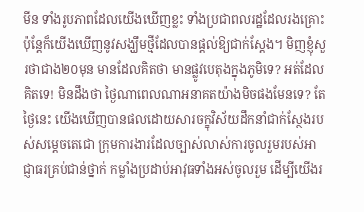មីន ទាំងរូបភាពដែលយើងឃើញខ្លះ ទាំងប្រជាពលរដ្ឋដែលរងគ្រោះ ប៉ុន្តែក៏យើងឃើញនូវសង្ឃឹមថ្មីដែលបានផ្ដល់ឱ្យជាក់ស្ដែង។ មិញខ្ញុំសួរថាជាង២០មុន មានដែលគិតថា មានផ្លូវបេតុងក្នុងភូមិទេ? អត់ដែលគិតទេ! មិនដឹងថា ថ្ងៃណាពេលណាអនាគតយ៉ាងមិចផងមែនទេ? តែថ្ងៃនេះ យើងឃើញបានផលដោយសារចក្ខុវិស័យដឹកនាំជាក់ស្ថែងរបស់សម្ដេចតេជោ ក្រុមការងារដែលច្បាស់លាស់ការចូលរួមរបស់អាជ្ញាធរគ្រប់ជាន់ថ្នាក់ កម្លាំងប្រដាប់អាវុធទាំងអស់ចូលរួម ដើម្បីយើងរ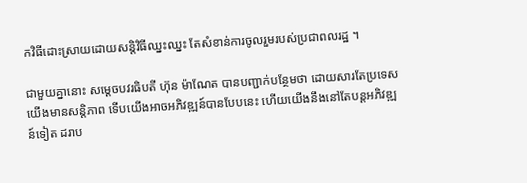កវិធីដោះស្រាយដោយសន្តិវិធីឈ្នះឈ្នះ តែសំខាន់ការចូលរួមរបស់ប្រជាពលរដ្ឋ ។

ជាមួយគ្នានោះ សម្ដេចបវរធិបតី ហ៊ុន ម៉ាណែត បានបញ្ជាក់បន្ថែមថា ដោយសារតែប្រទេសយើងមានសន្តិភាព ទើបយើងអាចអភិវឌ្ឍន៍បានបែបនេះ ហើយយើងនឹងនៅតែបន្តអភិវឌ្ឍន៍ទៀត ដរាប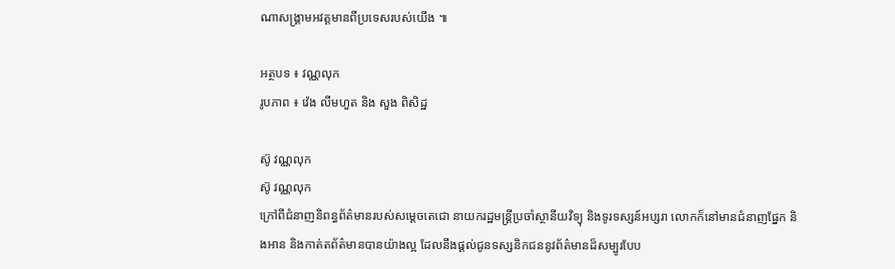ណាសង្រ្គាមអវត្តមានពីប្រទេសរបស់យើង ៕

អត្ថបទ ៖ វណ្ណលុក
រូបភាព ៖ វ៉េង លីមហួត និង សួង ពិសិដ្ឋ

ស៊ូ វណ្ណលុក
ស៊ូ វណ្ណលុក
ក្រៅពីជំនាញនិពន្ធព័ត៌មានរបស់សម្ដេចតេជោ នាយករដ្ឋមន្ត្រីប្រចាំស្ថានីយវិទ្យុ និងទូរទស្សន៍អប្សរា លោកក៏នៅមានជំនាញផ្នែក និងអាន និងកាត់តព័ត៌មានបានយ៉ាងល្អ ដែលនឹងផ្ដល់ជូនទស្សនិកជននូវព័ត៌មានដ៏សម្បូរបែប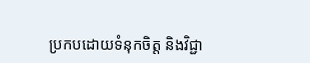ប្រកបដោយទំនុកចិត្ត និងវិជ្ជា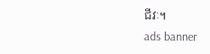ជីវៈ។
ads banner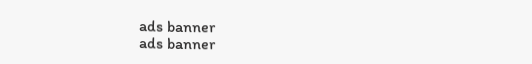ads banner
ads banner